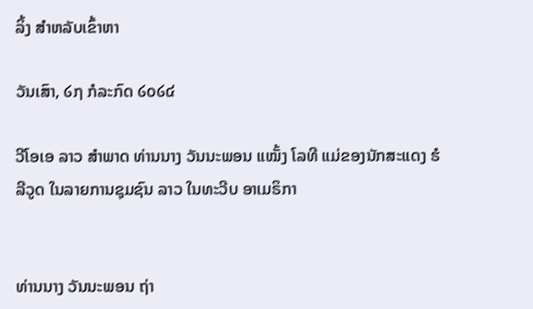ລິ້ງ ສຳຫລັບເຂົ້າຫາ

ວັນເສົາ, ໒໗ ກໍລະກົດ ໒໐໒໔

ວີໂອເອ ລາວ ສຳພາດ ທ່ານນາງ ວັນນະພອນ ແໝັ້ງ ໂລທີ ແມ່ຂອງນັກສະແດງ ຮໍລີວູດ ໃນລາຍການຊຸມຊົນ ລາວ ໃນທະວີບ ອາເມຣິກາ


ທ່ານນາງ ວັນນະພອນ ຖ່າ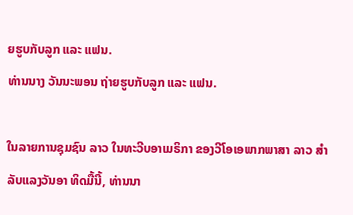ຍຮູບກັບລູກ ແລະ ແຟນ.
ທ່ານນາງ ວັນນະພອນ ຖ່າຍຮູບກັບລູກ ແລະ ແຟນ.

ໃນລາຍການຊຸມຊົນ ລາວ ໃນທະວີບອາເມຣິກາ ຂອງວີໂອເອພາກພາສາ ລາວ ສຳລັບແລງວັນອາ ທິດມື້ນີ້, ທ່ານນາ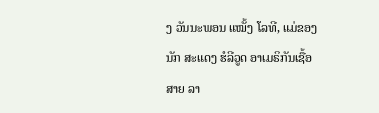ງ ວັນນະພອນ ແໝັ້ງ ໂລທີ, ແມ່ຂອງນັກ ສະແດງ ຮໍລີວູດ ອາເມຣິກັນເຊື້ອສາຍ ລາ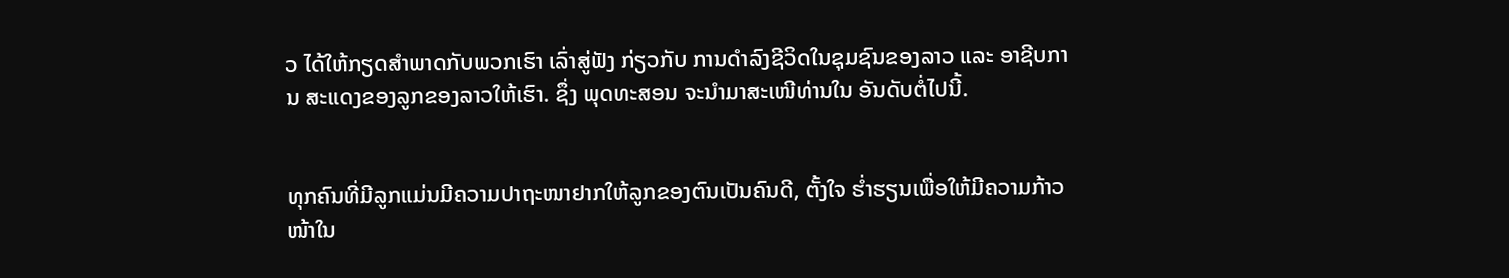ວ ໄດ້ໃຫ້ກຽດສຳພາດກັບພວກເຮົາ ເລົ່າສູ່ຟັງ ກ່ຽວກັບ ການດຳລົງຊີວິດໃນຊຸມຊົນຂອງລາວ ແລະ ອາຊີບການ ສະແດງຂອງລູກຂອງລາວໃຫ້ເຮົາ. ຊຶ່ງ ພຸດທະສອນ ຈະນຳມາສະເໜີທ່ານໃນ ອັນດັບຕໍ່ໄປນີ້.


ທຸກຄົນທີ່ມີລູກແມ່ນມີຄວາມປາຖະໜາຢາກໃຫ້ລູກຂອງຕົນເປັນຄົນດີ, ຕັ້ງໃຈ ຮໍ່າຮຽນເພື່ອໃຫ້ມີຄວາມກ້າວໜ້າໃນ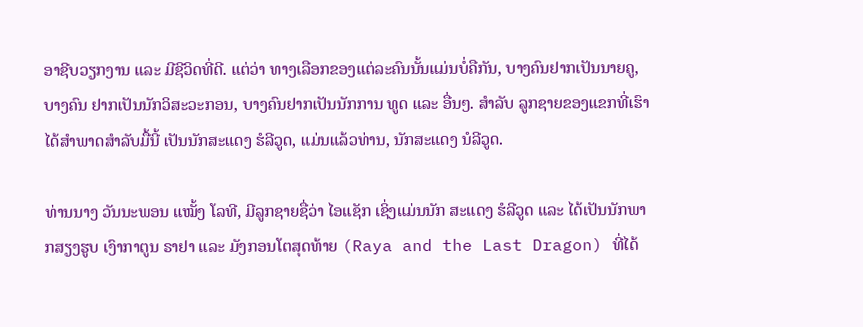ອາຊີບວຽກງານ ແລະ ມີຊີວິດທີ່ດີ. ແຕ່ວ່າ ທາງເລືອກຂອງແຕ່ລະຄົນນັ້ນແມ່ນບໍ່ຄືກັນ, ບາງຄົນຢາກເປັນນາຍຄູ, ບາງຄົນ ຢາກເປັນນັກວິສະວະກອນ, ບາງຄົນຢາກເປັນນັກການ ທູດ ແລະ ອື່ນໆ. ສຳລັບ ລູກຊາຍຂອງແຂກທີ່ເຮົາໄດ້ສຳພາດສຳລັບມື້ນີ້ ເປັນນັກສະແດງ ຮໍລີວູດ, ແມ່ນແລ້ວທ່ານ, ນັກສະແດງ ນໍລີວູດ.

ທ່ານນາງ ວັນນະພອນ ແໝັ້ງ ໂລທີ, ມີລູກຊາຍຊື່ວ່າ ໄອແຊັກ ເຊິ່ງແມ່ນນັກ ສະແດງ ຮໍລີວູດ ແລະ ໄດ້ເປັນນັກພາກສຽງຮູບ ເງົາກາຕູນ ຣາຢາ ແລະ ມັງກອນໂຕສຸດທ້າຍ (Raya and the Last Dragon) ທີ່ໄດ້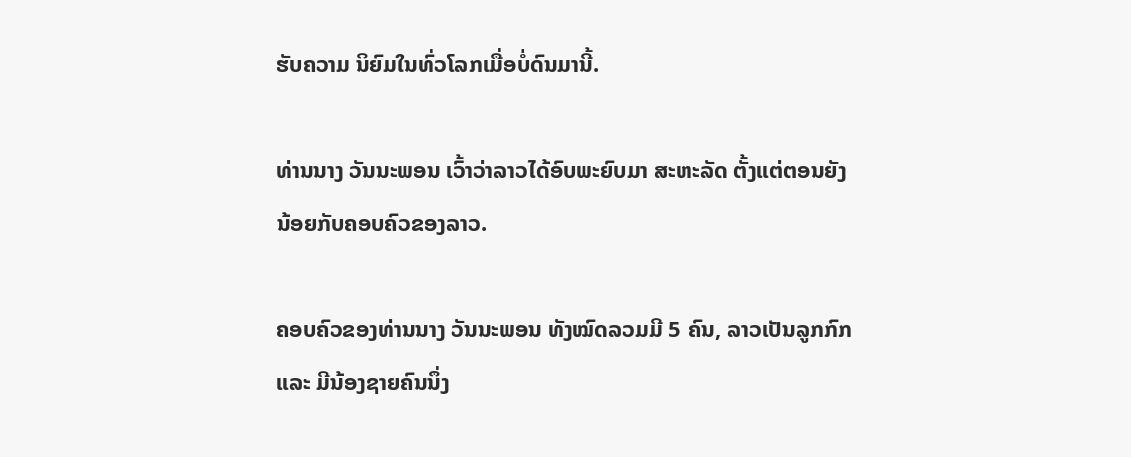ຮັບຄວາມ ນິຍົມໃນທົ່ວໂລກເມື່ອບໍ່ດົນມານີ້.

ທ່ານນາງ ວັນນະພອນ ເວົ້າວ່າລາວໄດ້ອົບພະຍົບມາ ສະຫະລັດ ຕັ້ງແຕ່ຕອນຍັງນ້ອຍກັບຄອບຄົວຂອງລາວ.

ຄອບຄົວຂອງທ່ານນາງ ວັນນະພອນ ທັງໝົດລວມມີ 5 ຄົນ, ລາວເປັນລູກກົກ ແລະ ມີນ້ອງຊາຍຄົນນຶ່ງ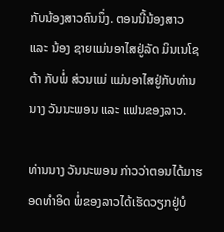ກັບນ້ອງສາວຄົນນຶ່ງ. ຕອນນີ້ນ້ອງສາວ ແລະ ນ້ອງ ຊາຍແມ່ນອາໄສຢູ່ລັດ ມິນເນໂຊຕ້າ ກັບພໍ່ ສ່ວນແມ່ ແມ່ນອາໄສຢູ່ກັບທ່ານ ນາງ ວັນນະພອນ ແລະ ແຟນຂອງລາວ.

ທ່ານນາງ ວັນນະພອນ ກ່າວວ່າຕອນໄດ້ມາຮອດທຳອິດ ພໍ່ຂອງລາວໄດ້ເຮັດວຽກຢູ່ບໍ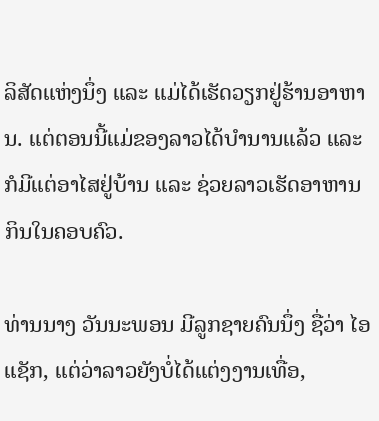ລິສັດແຫ່ງນຶ່ງ ແລະ ແມ່ໄດ້ເຮັດວຽກຢູ່ຮ້ານອາຫານ. ແຕ່ຕອນນີ້ແມ່ຂອງລາວໄດ້ບຳນານແລ້ວ ແລະ ກໍມີແຕ່ອາໄສຢູ່ບ້ານ ແລະ ຊ່ວຍລາວເຮັດອາຫານກິນໃນຄອບຄົວ.

ທ່ານນາງ ວັນນະພອນ ມີລູກຊາຍຄົນນຶ່ງ ຊື່ວ່າ ໄອແຊັກ, ແຕ່ວ່າລາວຍັງບໍ່ໄດ້ແຕ່ງງານເທື່ອ,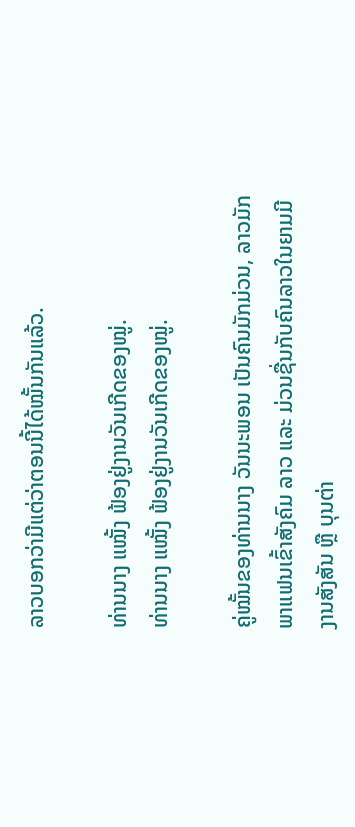ລາວບອກວ່າມີແຕ່ວ່າຕອນນີ້ໄດ້ໝັ້ນກັນແລ້ວ.

ທ່ານນາງ ແໝັ້ງ ຟ້ອງຢູ່ງານວັນເກີດຂອງໝູ່.
ທ່ານນາງ ແໝັ້ງ ຟ້ອງຢູ່ງານວັນເກີດຂອງໝູ່.

ຄູ່ໝັ້ນຂອງທ່ານນາງ ວັນນະພອນ ເປັນຄົນມັກມ່ວນ, ລາວມັກພາແຟນເຂົ້າສັງຄົມ ລາວ ແລະ ມ່ວນຊື່ນກັບຄົນລາວໃນຍາມມີງານສັງສັນ ຫຼື ບຸນຕ່າ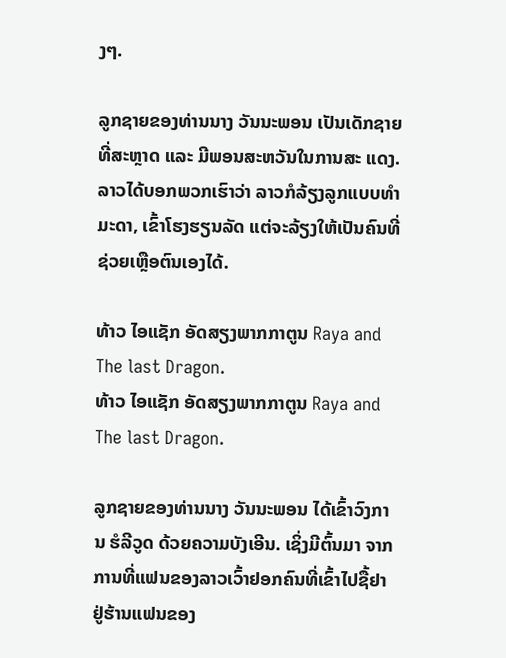ງໆ.

ລູກຊາຍຂອງທ່ານນາງ ວັນນະພອນ ເປັນເດັກຊາຍທີ່ສະຫຼາດ ແລະ ມີພອນສະຫວັນໃນການສະ ແດງ. ລາວໄດ້ບອກພວກເຮົາວ່າ ລາວກໍລ້ຽງລູກແບບທຳມະດາ, ເຂົ້າໂຮງຮຽນລັດ ແຕ່ຈະລ້ຽງໃຫ້ເປັນຄົນທີ່ຊ່ວຍເຫຼືອຕົນເອງໄດ້.

ທ້າວ ໄອແຊັກ ອັດສຽງພາກກາຕູນ Raya and The last Dragon.
ທ້າວ ໄອແຊັກ ອັດສຽງພາກກາຕູນ Raya and The last Dragon.

ລູກຊາຍຂອງທ່ານນາງ ວັນນະພອນ ໄດ້ເຂົ້າວົງການ ຮໍລີວູດ ດ້ວຍຄວາມບັງເອີນ. ເຊິ່ງມີຕົ້ນມາ ຈາກການທີ່ແຟນຂອງລາວເວົ້າຢອກຄົນທີ່ເຂົ້າໄປຊື້ຢາຢູ່ຮ້ານແຟນຂອງ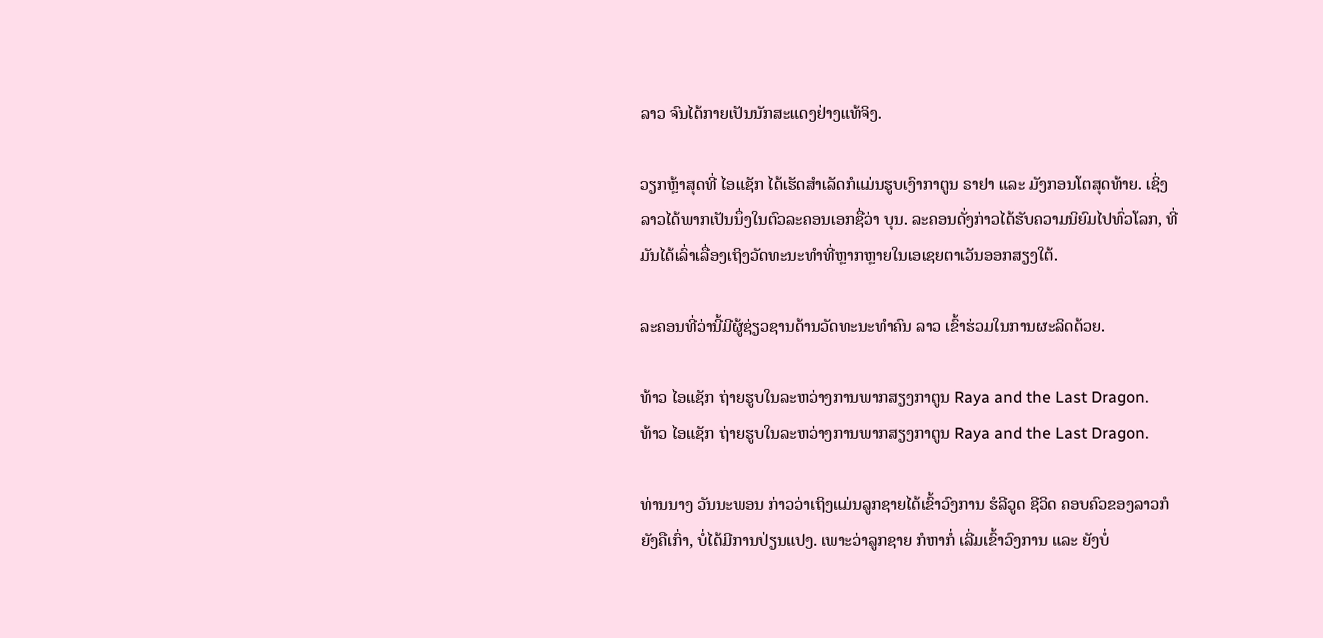ລາວ ຈົນໄດ້ກາຍເປັນນັກສະແດງຢ່າງແທ້ຈິງ.

ວຽກຫຼ້າສຸດທີ່ ໄອແຊັກ ໄດ້ເຮັດສຳເລັດກໍແມ່ນຮູບເງົາກາຕູນ ຣາຢາ ແລະ ມັງກອນໂຕສຸດທ້າຍ. ເຊິ່ງລາວໄດ້ພາກເປັນນຶ່ງໃນຕົວລະຄອນເອກຊື່ວ່າ ບຸນ. ລະຄອນດັ່ງກ່າວໄດ້ຮັບຄວາມນິຍົມໄປທົ່ວໂລກ, ທີ່ມັນໄດ້ເລົ່າເລື່ອງເຖິງວັດທະນະທຳທີ່ຫຼາກຫຼາຍໃນເອເຊຍຕາເວັນອອກສຽງໃຕ້.

ລະຄອນທີ່ວ່ານີ້ມີຜູ້ຊ່ຽວຊານດ້ານວັດທະນະທຳຄົນ ລາວ ເຂົ້າຮ່ວມໃນການຜະລິດດ້ວຍ.

ທ້າວ ໄອແຊັກ ຖ່າຍຮູບໃນລະຫວ່າງການພາກສຽງກາຕູນ Raya and the Last Dragon.
ທ້າວ ໄອແຊັກ ຖ່າຍຮູບໃນລະຫວ່າງການພາກສຽງກາຕູນ Raya and the Last Dragon.

ທ່ານນາງ ວັນນະພອນ ກ່າວວ່າເຖິງແມ່ນລູກຊາຍໄດ້ເຂົ້າວົງການ ຮໍລີວູດ ຊີວິດ ຄອບຄົວຂອງລາວກໍຍັງຄືເກົ່າ, ບໍ່ໄດ້ມີການປ່ຽນແປງ. ເພາະວ່າລູກຊາຍ ກໍຫາກໍ່ ເລີ່ມເຂົ້າວົງການ ແລະ ຍັງບໍ່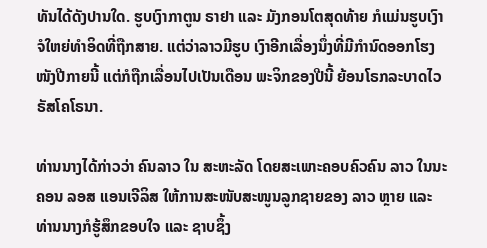ທັນໄດ້ດັງປານໃດ. ຮູບເງົາກາຕູນ ຣາຢາ ແລະ ມັງກອນໂຕສຸດທ້າຍ ກໍແມ່ນຮູບເງົາຈໍໃຫຍ່ທຳອິດທີ່ຖືກສາຍ. ແຕ່ວ່າລາວມີຮູບ ເງົາອີກເລື່ອງນຶ່ງທີ່ມີກຳນົດອອກໂຮງໜັງປີກາຍນີ້ ແຕ່ກໍຖືກເລື່ອນໄປເປັນເດືອນ ພະຈິກຂອງປີນີ້ ຍ້ອນໂຣກລະບາດໄວຣັສໂຄໂຣນາ.

ທ່ານນາງໄດ້ກ່າວວ່າ ຄົນລາວ ໃນ ສະຫະລັດ ໂດຍສະເພາະຄອບຄົວຄົນ ລາວ ໃນນະຄອນ ລອສ ແອນເຈີລິສ ໃຫ້ການສະໜັບສະໜູນລູກຊາຍຂອງ ລາວ ຫຼາຍ ແລະ ທ່ານນາງກໍຮູ້ສຶກຂອບໃຈ ແລະ ຊາບຊຶ້ງ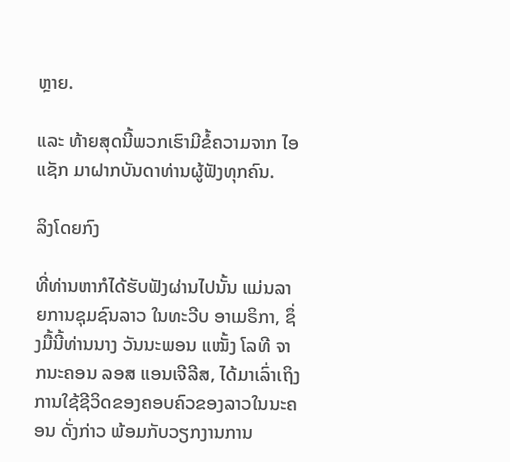ຫຼາຍ.

ແລະ ທ້າຍສຸດນີ້ພວກເຮົາມີຂໍ້ຄວາມຈາກ ໄອແຊັກ ມາຝາກບັນດາທ່ານຜູ້ຟັງທຸກຄົນ.

ລິງໂດຍກົງ

ທີ່ທ່ານຫາກໍໄດ້ຮັບຟັງຜ່ານໄປນັ້ນ ແມ່ນລາຍການຊຸມຊົນລາວ ໃນທະວີບ ອາເມຣິກາ, ຊຶ່ງມື້ນີ້ທ່ານນາງ ວັນນະພອນ ແໝັ້ງ ໂລທີ ຈາກນະຄອນ ລອສ ແອນເຈີລີສ, ໄດ້ມາເລົ່າເຖິງການໃຊ້ຊີວິດຂອງຄອບຄົວຂອງລາວໃນນະຄອນ ດັ່ງກ່າວ ພ້ອມກັບວຽກງານການ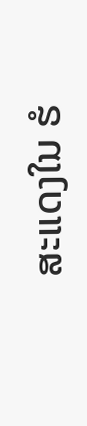ສະແດງໃນ ຮໍ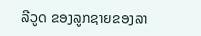ລີວູດ ຂອງລູກຊາຍຂອງລາ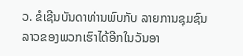ວ. ຂໍເຊີນບັນດາທ່ານພົບກັບ ລາຍການຊຸມຊົນລາວຂອງພວກເຮົາໄດ້ອີກໃນວັນອາ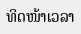ທິດໜ້າເວລາ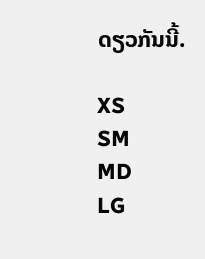ດຽວກັນນີ້.

XS
SM
MD
LG